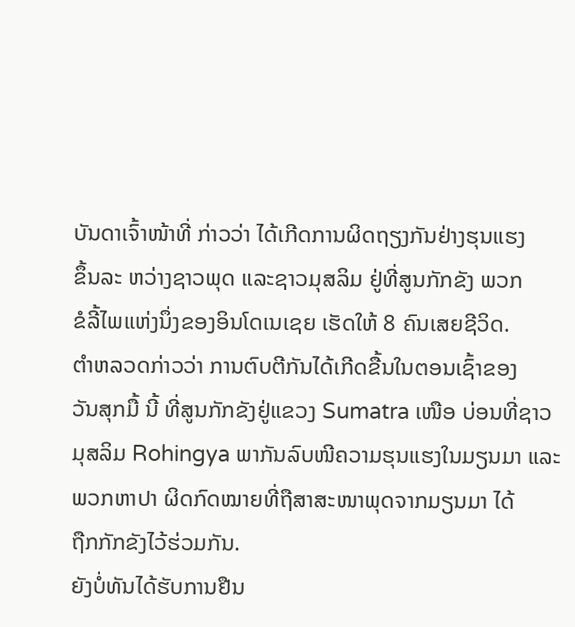ບັນດາເຈົ້າໜ້າທີ່ ກ່າວວ່າ ໄດ້ເກີດການຜິດຖຽງກັນຢ່າງຮຸນແຮງ
ຂຶ້ນລະ ຫວ່າງຊາວພຸດ ແລະຊາວມຸສລິມ ຢູ່ທີ່ສູນກັກຂັງ ພວກ
ຂໍລີ້ໄພແຫ່ງນຶ່ງຂອງອິນໂດເນເຊຍ ເຮັດໃຫ້ 8 ຄົນເສຍຊີວິດ.
ຕໍາຫລວດກ່າວວ່າ ການຕົບຕີກັນໄດ້ເກີດຂື້ນໃນຕອນເຊົ້າຂອງ
ວັນສຸກມື້ ນີ້ ທີ່ສູນກັກຂັງຢູ່ແຂວງ Sumatra ເໜືອ ບ່ອນທີ່ຊາວ
ມຸສລິມ Rohingya ພາກັນລົບໜີຄວາມຮຸນແຮງໃນມຽນມາ ແລະ
ພວກຫາປາ ຜິດກົດໝາຍທີ່ຖືສາສະໜາພຸດຈາກມຽນມາ ໄດ້
ຖືກກັກຂັງໄວ້ຮ່ວມກັນ.
ຍັງບໍ່ທັນໄດ້ຮັບການຢືນ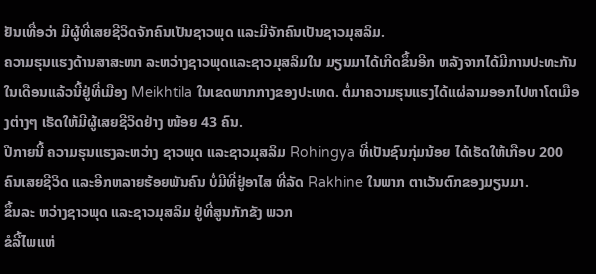ຢັນເທື່ອວ່າ ມີຜູ້ທີ່ເສຍຊີວິດຈັກຄົນເປັນຊາວພຸດ ແລະມີຈັກຄົນເປັນຊາວມຸສລິມ.
ຄວາມຮຸນແຮງດ້ານສາສະໜາ ລະຫວ່າງຊາວພຸດແລະຊາວມຸສລິມໃນ ມຽນມາໄດ້ເກີດຂຶ້ນອີກ ຫລັງຈາກໄດ້ມີການປະທະກັນໃນເດືອນແລ້ວນີ້ຢູ່ທີ່ເມືອງ Meikhtila ໃນເຂດພາກກາງຂອງປະເທດ. ຕໍ່ມາຄວາມຮຸນແຮງໄດ້ແຜ່ລາມອອກໄປຫາໂຕເມືອງຕ່າງໆ ເຮັດໃຫ້ມີຜູ້ເສຍຊີວິດຢ່າງ ໜ້ອຍ 43 ຄົນ.
ປີກາຍນີ້ ຄວາມຮຸນແຮງລະຫວ່າງ ຊາວພຸດ ແລະຊາວມຸສລິມ Rohingya ທີ່ເປັນຊົນກຸ່ມນ້ອຍ ໄດ້ເຮັດໃຫ້ເກືອບ 200 ຄົນເສຍຊີວິດ ແລະອີກຫລາຍຮ້ອຍພັນຄົນ ບໍ່ມີທີ່ຢູ່ອາໄສ ທີ່ລັດ Rakhine ໃນພາກ ຕາເວັນຕົກຂອງມຽນມາ.
ຂຶ້ນລະ ຫວ່າງຊາວພຸດ ແລະຊາວມຸສລິມ ຢູ່ທີ່ສູນກັກຂັງ ພວກ
ຂໍລີ້ໄພແຫ່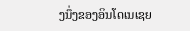ງນຶ່ງຂອງອິນໂດເນເຊຍ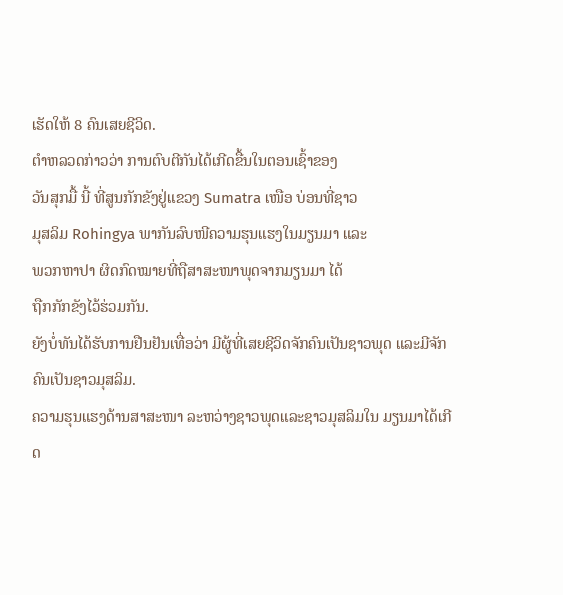ເຮັດໃຫ້ 8 ຄົນເສຍຊີວິດ.
ຕໍາຫລວດກ່າວວ່າ ການຕົບຕີກັນໄດ້ເກີດຂື້ນໃນຕອນເຊົ້າຂອງ
ວັນສຸກມື້ ນີ້ ທີ່ສູນກັກຂັງຢູ່ແຂວງ Sumatra ເໜືອ ບ່ອນທີ່ຊາວ
ມຸສລິມ Rohingya ພາກັນລົບໜີຄວາມຮຸນແຮງໃນມຽນມາ ແລະ
ພວກຫາປາ ຜິດກົດໝາຍທີ່ຖືສາສະໜາພຸດຈາກມຽນມາ ໄດ້
ຖືກກັກຂັງໄວ້ຮ່ວມກັນ.
ຍັງບໍ່ທັນໄດ້ຮັບການຢືນຢັນເທື່ອວ່າ ມີຜູ້ທີ່ເສຍຊີວິດຈັກຄົນເປັນຊາວພຸດ ແລະມີຈັກຄົນເປັນຊາວມຸສລິມ.
ຄວາມຮຸນແຮງດ້ານສາສະໜາ ລະຫວ່າງຊາວພຸດແລະຊາວມຸສລິມໃນ ມຽນມາໄດ້ເກີດ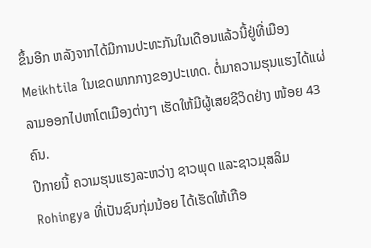ຂຶ້ນອີກ ຫລັງຈາກໄດ້ມີການປະທະກັນໃນເດືອນແລ້ວນີ້ຢູ່ທີ່ເມືອງ Meikhtila ໃນເຂດພາກກາງຂອງປະເທດ. ຕໍ່ມາຄວາມຮຸນແຮງໄດ້ແຜ່ລາມອອກໄປຫາໂຕເມືອງຕ່າງໆ ເຮັດໃຫ້ມີຜູ້ເສຍຊີວິດຢ່າງ ໜ້ອຍ 43 ຄົນ.
ປີກາຍນີ້ ຄວາມຮຸນແຮງລະຫວ່າງ ຊາວພຸດ ແລະຊາວມຸສລິມ Rohingya ທີ່ເປັນຊົນກຸ່ມນ້ອຍ ໄດ້ເຮັດໃຫ້ເກືອ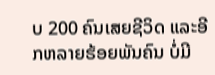ບ 200 ຄົນເສຍຊີວິດ ແລະອີກຫລາຍຮ້ອຍພັນຄົນ ບໍ່ມີ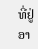ທີ່ຢູ່ອາ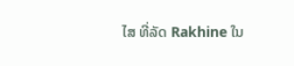ໄສ ທີ່ລັດ Rakhine ໃນ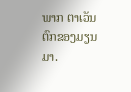ພາກ ຕາເວັນຕົກຂອງມຽນມາ.